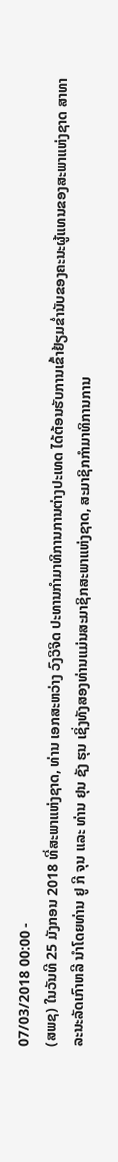07/03/2018 00:00 -
(ສພຊ) ໃນວັນທີ 25 ມັງກອນ 2018 ທີ່ສະພາແຫ່ງຊາດ, ທ່ານ ເອກສະຫວ່າງ ວົງວິຈິດ ປະທານກຳມາທິການການຕ່າງປະເທດ ໄດ້ຕ້ອນຮັບການເຂົ້າຢ້ຽມຂ່ຳນັບຂອງຄະນະຜູ້ແທນຂອງສະພາແຫ່ງຊາດ ສາທາລະນະລັດເກົາຫລີ ນຳໂດຍທ່ານ ຢູ ກີ ຈຸນ ແລະ ທ່ານ ຢຸນ ຊັງ ຮຸນ ເຊິ່ງທັງສອງທ່ານແມ່ນສະມາຊິກສະພາແຫ່ງຊາດ, ສະມາຊິກກຳມາທິການການ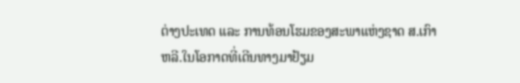ຕ່າງປະເທດ ແລະ ການທ້ອນໂຮມຂອງສະພາແຫ່ງຊາດ ສ.ເກົາຫລີ.ໃນໂອກາດທີ່ເດີນທາງມາຢ້ຽມ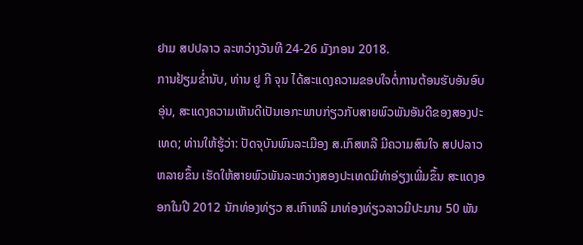ຢາມ ສປປລາວ ລະຫວ່າງວັນທີ 24-26 ມັງກອນ 2018.
ການຢ້ຽມຂ່ຳນັບ, ທ່ານ ຢູ ກີ ຈຸນ ໄດ້ສະແດງຄວາມຂອບໃຈຕໍ່ການຕ້ອນຮັບອັນອົບອຸ່ນ, ສະແດງຄວາມເຫັນດີເປັນເອກະພາບກ່ຽວກັບສາຍພົວພັນອັນດີຂອງສອງປະເທດ; ທ່ານໃຫ້ຮູ້ວ່າ: ປັດຈຸບັນພົນລະເມືອງ ສ.ເກົສຫລີ ມີຄວາມສົນໃຈ ສປປລາວ ຫລາຍຂຶ້ນ ເຮັດໃຫ້ສາຍພົວພັນລະຫວ່າງສອງປະເທດມີທ່າອ່ຽງເພີ່ມຂຶ້ນ ສະແດງອອກໃນປີ 2012 ນັກທ່ອງທ່ຽວ ສ.ເກົາຫລີ ມາທ່ອງທ່ຽວລາວມີປະມານ 50 ພັນ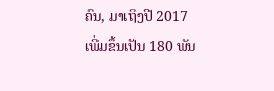ຄົນ, ມາເຖິງປີ 2017 ເພີ່ມຂຶ້ນເປັນ 180 ພັນ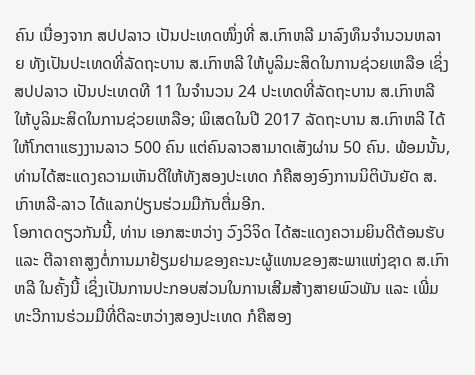ຄົນ ເນື່ອງຈາກ ສປປລາວ ເປັນປະເທດໜຶ່ງທີ່ ສ.ເກົາຫລີ ມາລົງທຶນຈຳນວນຫລາຍ ທັງເປັນປະເທດທີ່ລັດຖະບານ ສ.ເກົາຫລີ ໃຫ້ບູລິມະສິດໃນການຊ່ວຍເຫລືອ ເຊິ່ງ ສປປລາວ ເປັນປະເທດທີ 11 ໃນຈຳນວນ 24 ປະເທດທີ່ລັດຖະບານ ສ.ເກົາຫລີ ໃຫ້ບູລິມະສິດໃນການຊ່ວຍເຫລືອ; ພິເສດໃນປີ 2017 ລັດຖະບານ ສ.ເກົາຫລີ ໄດ້ໃຫ້ໂກຕາແຮງງານລາວ 500 ຄົນ ແຕ່ຄົນລາວສາມາດເສັງຜ່ານ 50 ຄົນ. ພ້ອມນັ້ນ, ທ່ານໄດ້ສະແດງຄວາມເຫັນດີໃຫ້ທັງສອງປະເທດ ກໍຄືສອງອົງການນິຕິບັນຍັດ ສ.ເກົາຫລີ-ລາວ ໄດ້ແລກປ່ຽນຮ່ວມມືກັນຕື່ມອີກ.
ໂອກາດດຽວກັນນີ້, ທ່ານ ເອກສະຫວ່າງ ວົງວິຈິດ ໄດ້ສະແດງຄວາມຍິນດີຕ້ອນຮັບ ແລະ ຕີລາຄາສູງຕໍ່ການມາຢ້ຽມຢາມຂອງຄະນະຜູ້ແທນຂອງສະພາແຫ່ງຊາດ ສ.ເກົາຫລີ ໃນຄັ້ງນີ້ ເຊິ່ງເປັນການປະກອບສ່ວນໃນການເສີມສ້າງສາຍພົວພັນ ແລະ ເພີ່ມທະວີການຮ່ວມມືທີ່ດີລະຫວ່າງສອງປະເທດ ກໍຄືສອງ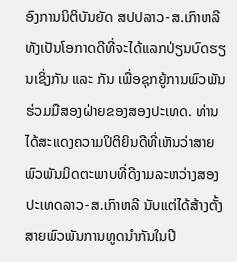ອົງການນິຕິບັນຍັດ ສປປລາວ-ສ.ເກົາຫລີ ທັງເປັນໂອກາດດີທີ່ຈະໄດ້ແລກປ່ຽນບົດຮຽນເຊິ່ງກັນ ແລະ ກັນ ເພື່ອຊຸກຍູ້ການພົວພັນຮ່ວມມືສອງຝ່າຍຂອງສອງປະເທດ. ທ່ານໄດ້ສະແດງຄວາມປິຕິຍິນດີທີ່ເຫັນວ່າສາຍພົວພັນມິດຕະພາບທີ່ດີງາມລະຫວ່າງສອງປະເທດລາວ-ສ.ເກົາຫລີ ນັບແຕ່ໄດ້ສ້າງຕັ້ງສາຍພົວພັນການທູດນຳກັນໃນປີ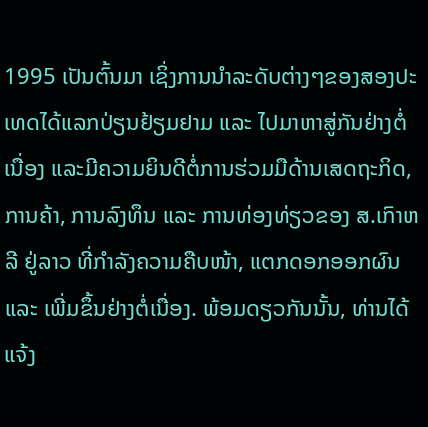1995 ເປັນຕົ້ນມາ ເຊິ່ງການນຳລະດັບຕ່າງໆຂອງສອງປະເທດໄດ້ແລກປ່ຽນຢ້ຽມຢາມ ແລະ ໄປມາຫາສູ່ກັນຢ່າງຕໍ່ເນື່ອງ ແລະມີຄວາມຍິນດີຕໍ່ການຮ່ວມມືດ້ານເສດຖະກິດ, ການຄ້າ, ການລົງທຶນ ແລະ ການທ່ອງທ່ຽວຂອງ ສ.ເກົາຫລີ ຢູ່ລາວ ທີ່ກຳລັງຄວາມຄືບໜ້າ, ແຕກດອກອອກຜົນ ແລະ ເພີ່ມຂຶ້ນຢ່າງຕໍ່ເນື່ອງ. ພ້ອມດຽວກັນນັ້ນ, ທ່ານໄດ້ແຈ້ງ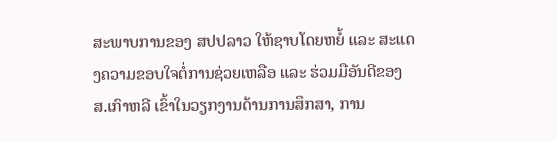ສະພາບການຂອງ ສປປລາວ ໃຫ້ຊາບໂດຍຫຍໍ້ ແລະ ສະແດງຄວາມຂອບໃຈຕໍ່ການຊ່ວຍເຫລືອ ແລະ ຮ່ວມມືອັນດີຂອງ ສ.ເກົາຫລີ ເຂົ້າໃນວຽກງານດ້ານການສຶກສາ, ການ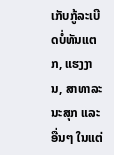ເກັບກູ້ລະເບີດບໍ່ທັນແຕກ, ແຮງງານ, ສາທາລະນະສຸກ ແລະ ອື່ນໆ ໃນແຕ່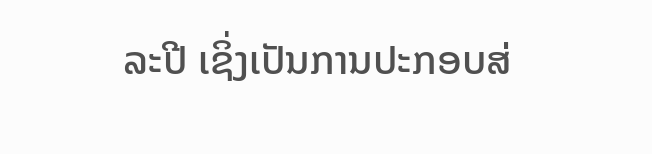ລະປີ ເຊິ່ງເປັນການປະກອບສ່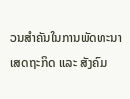ວນສຳຄັນໃນການພັດທະນາເສດຖະກິດ ແລະ ສັງຄົມ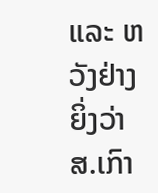ແລະ ຫວັງຢ່າງຍິ່ງວ່າ ສ.ເກົາ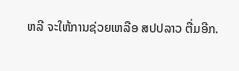ຫລີ ຈະໃຫ້ການຊ່ວຍເຫລືອ ສປປລາວ ຕື່ມອີກ.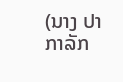(ນາງ ປາກາລັກ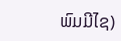ພົມມີໄຊ)